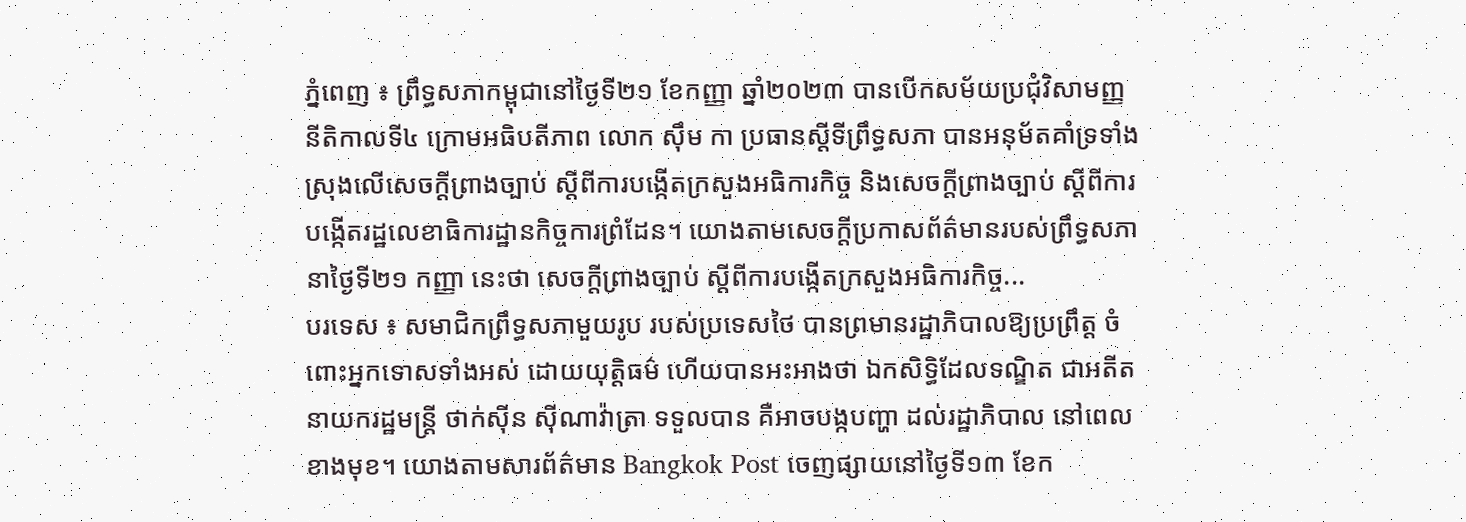ភ្នំពេញ ៖ ព្រឹទ្ធសភាកម្ពុជានៅថ្ងៃទី២១ ខែកញ្ញា ឆ្នាំ២០២៣ បានបើកសម័យប្រជុំវិសាមញ្ញ នីតិកាលទី៤ ក្រោមអធិបតីភាព លោក ស៊ឹម កា ប្រធានស្ដីទីព្រឹទ្ធសភា បានអនុម័តគាំទ្រទាំងស្រុងលើសេចក្តីព្រាងច្បាប់ ស្តីពីការបង្កើតក្រសួងអធិការកិច្ច និងសេចក្តីព្រាងច្បាប់ ស្តីពីការបង្កើតរដ្ឋលេខាធិការដ្ឋានកិច្ចការព្រំដែន។ យោងតាមសេចក្ដីប្រកាសព័ត៌មានរបស់ព្រឹទ្ធសភា នាថ្ងៃទី២១ កញ្ញា នេះថា សេចក្ដីព្រាងច្បាប់ ស្ដីពីការបង្កើតក្រសួងអធិការកិច្ច...
បរទេស ៖ សមាជិកព្រឹទ្ធសភាមួយរូប របស់ប្រទេសថៃ បានព្រមានរដ្ឋាភិបាលឱ្យប្រព្រឹត្ត ចំពោះអ្នកទោសទាំងអស់ ដោយយុត្តិធម៌ ហើយបានអះអាងថា ឯកសិទ្ធិដែលទណ្ឌិត ជាអតីតនាយករដ្ឋមន្ត្រី ថាក់ស៊ីន ស៊ីណាវ៉ាត្រា ទទួលបាន គឺអាចបង្កបញ្ហា ដល់រដ្ឋាភិបាល នៅពេលខាងមុខ។ យោងតាមសារព័ត៌មាន Bangkok Post ចេញផ្សាយនៅថ្ងៃទី១៣ ខែក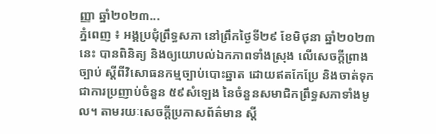ញ្ញា ឆ្នាំ២០២៣...
ភ្នំពេញ ៖ អង្គប្រជុំព្រឹទ្ធសភា នៅព្រឹកថ្ងៃទី២៩ ខែមិថុនា ឆ្នាំ២០២៣នេះ បានពិនិត្យ និងឲ្យយោបល់ឯកភាពទាំងស្រុង លើសេចក្តីព្រាងច្បាប់ ស្តីពីវិសោធនកម្មច្បាប់បោះឆ្នាត ដោយឥតកែប្រែ និងចាត់ទុកជាការប្រញាប់ចំនួន ៥៩សំឡេង នៃចំនួនសមាជិកព្រឹទ្ធសភាទាំងមូល។ តាមរយៈសេចក្តីប្រកាសព័ត៌មាន ស្តី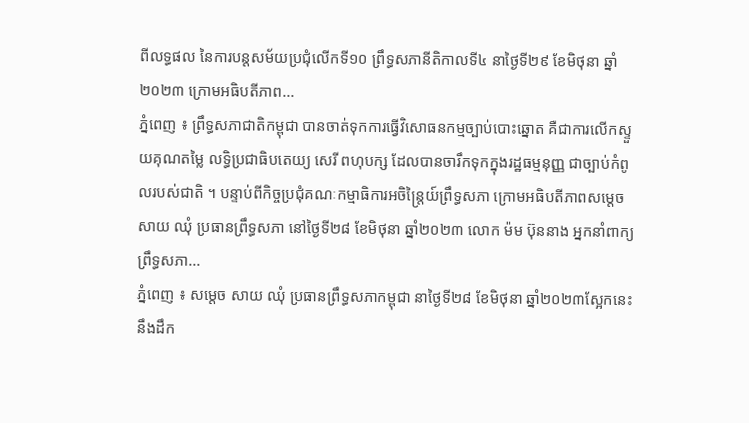ពីលទ្ធផល នៃការបន្តសម័យប្រជុំលើកទី១០ ព្រឹទ្ធសភានីតិកាលទី៤ នាថ្ងៃទី២៩ ខែមិថុនា ឆ្នាំ២០២៣ ក្រោមអធិបតីភាព...
ភ្នំពេញ ៖ ព្រឹទ្ធសភាជាតិកម្ពុជា បានចាត់ទុកការធ្វើវិសោធនកម្មច្បាប់បោះឆ្នោត គឺជាការលើកស្ទួយគុណតម្លៃ លទ្ធិប្រជាធិបតេយ្យ សេរី ពហុបក្ស ដែលបានចារឹកទុកក្នុងរដ្ឋធម្មនុញ្ញ ជាច្បាប់កំពូលរបស់ជាតិ ។ បន្ទាប់ពីកិច្ចប្រជុំគណៈកម្មាធិការអចិន្ត្រៃយ៍ព្រឹទ្ធសភា ក្រោមអធិបតីភាពសម្តេចសាយ ឈុំ ប្រធានព្រឹទ្ធសភា នៅថ្ងៃទី២៨ ខែមិថុនា ឆ្នាំ២០២៣ លោក ម៉ម ប៊ុននាង អ្នកនាំពាក្យព្រឹទ្ធសភា...
ភ្នំពេញ ៖ សម្តេច សាយ ឈុំ ប្រធានព្រឹទ្ធសភាកម្ពុជា នាថ្ងៃទី២៨ ខែមិថុនា ឆ្នាំ២០២៣ស្អែកនេះ នឹងដឹក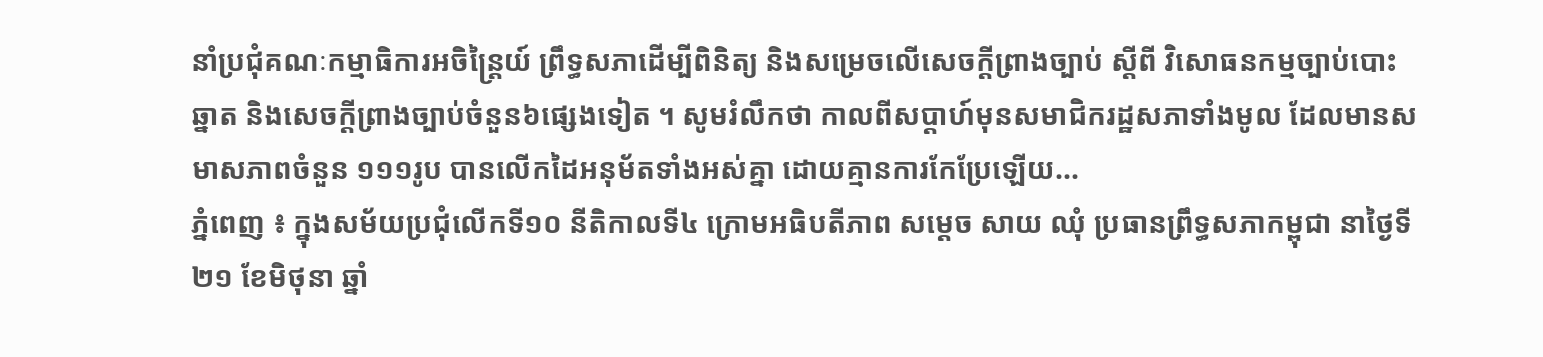នាំប្រជុំគណៈកម្មាធិការអចិន្រ្តៃយ៍ ព្រឹទ្ធសភាដើម្បីពិនិត្យ និងសម្រេចលើសេចក្តីព្រាងច្បាប់ ស្តីពី វិសោធនកម្មច្បាប់បោះឆ្នាត និងសេចក្តីព្រាងច្បាប់ចំនួន៦ផ្សេងទៀត ។ សូមរំលឹកថា កាលពីសប្តាហ៍មុនសមាជិករដ្ឋសភាទាំងមូល ដែលមានសមាសភាពចំនួន ១១១រូប បានលើកដៃអនុម័តទាំងអស់គ្នា ដោយគ្មានការកែប្រែឡើយ...
ភ្នំពេញ ៖ ក្នុងសម័យប្រជុំលើកទី១០ នីតិកាលទី៤ ក្រោមអធិបតីភាព សម្តេច សាយ ឈុំ ប្រធានព្រឹទ្ធសភាកម្ពុជា នាថ្ងៃទី២១ ខែមិថុនា ឆ្នាំ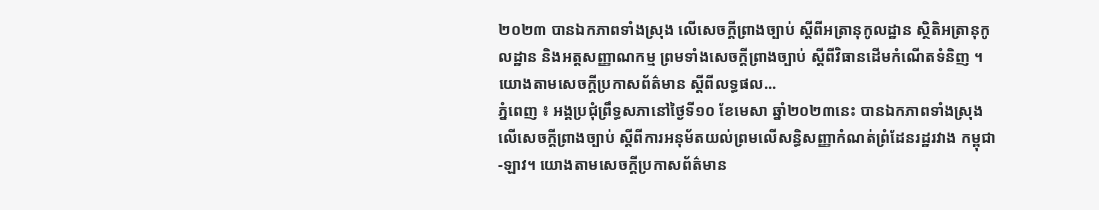២០២៣ បានឯកភាពទាំងស្រុង លើសេចក្តីព្រាងច្បាប់ ស្តីពីអត្រានុកូលដ្ឋាន ស្ថិតិអត្រានុកូលដ្ឋាន និងអត្តសញ្ញាណកម្ម ព្រមទាំងសេចក្តីព្រាងច្បាប់ ស្តីពីវិធានដើមកំណើតទំនិញ ។ យោងតាមសេចក្តីប្រកាសព័ត៌មាន ស្តីពីលទ្ធផល...
ភ្នំពេញ ៖ អង្គប្រជុំព្រឹទ្ធសភានៅថ្ងៃទី១០ ខែមេសា ឆ្នាំ២០២៣នេះ បានឯកភាពទាំងស្រុងលើសេចក្តីព្រាងច្បាប់ ស្តីពីការអនុម័តយល់ព្រមលើសន្ធិសញ្ញាកំណត់ព្រំដែនរដ្ឋរវាង កម្ពុជា-ឡាវ។ យោងតាមសេចក្តីប្រកាសព័ត៌មាន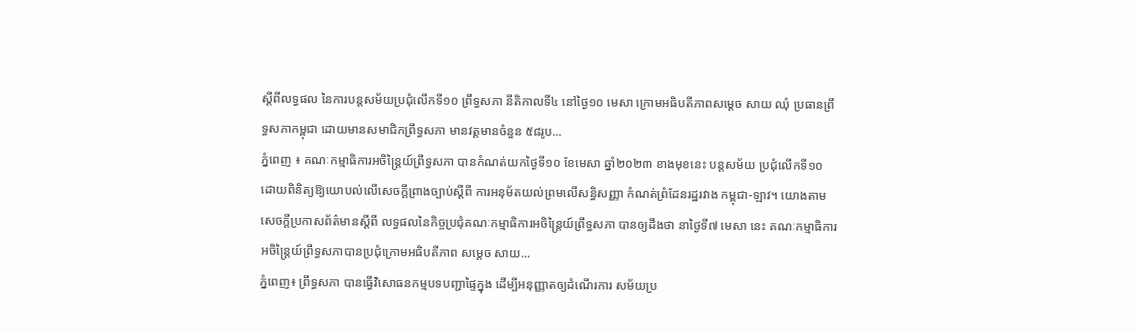ស្តីពីលទ្ធផល នៃការបន្តសម័យប្រជុំលើកទី១០ ព្រឹទ្ធសភា នីតិកាលទី៤ នៅថ្ងៃ១០ មេសា ក្រោមអធិបតីភាពសម្តេច សាយ ឈុំ ប្រធានព្រឹទ្ធសភាកម្ពុជា ដោយមានសមាជិកព្រឹទ្ធសភា មានវត្តមានចំនួន ៥៨រូប...
ភ្នំពេញ ៖ គណៈកម្មាធិការអចិន្ត្រៃយ៍ព្រឹទ្ធសភា បានកំណត់យកថ្ងៃទី១០ ខែមេសា ឆ្នាំ២០២៣ ខាងមុខនេះ បន្តសម័យ ប្រជុំលើកទី១០ ដោយពិនិត្យឱ្យយោបល់លើសេចក្តីព្រាងច្បាប់ស្តីពី ការអនុម័តយល់ព្រមលើសន្ធិសញ្ញា កំណត់ព្រំដែនរដ្ឋរវាង កម្ពុជា-ឡាវ។ យោងតាមសេចក្តីប្រកាសព័ត៌មានស្តីពី លទ្ធផលនៃកិច្ចប្រជុំគណៈកម្មាធិការអចិន្ត្រៃយ៍ព្រឹទ្ធសភា បានឲ្យដឹងថា នាថ្ងៃទី៧ មេសា នេះ គណៈកម្មាធិការអចិន្រ្តៃយ៍ព្រឹទ្ធសភាបានប្រជុំក្រោមអធិបតីភាព សម្តេច សាយ...
ភ្នំពេញ៖ ព្រឹទ្ធសភា បានធ្វើវិសោធនកម្មបទបញ្ជាផ្ទៃក្នុង ដើម្បីអនុញ្ញាតឲ្យដំណើរការ សម័យប្រ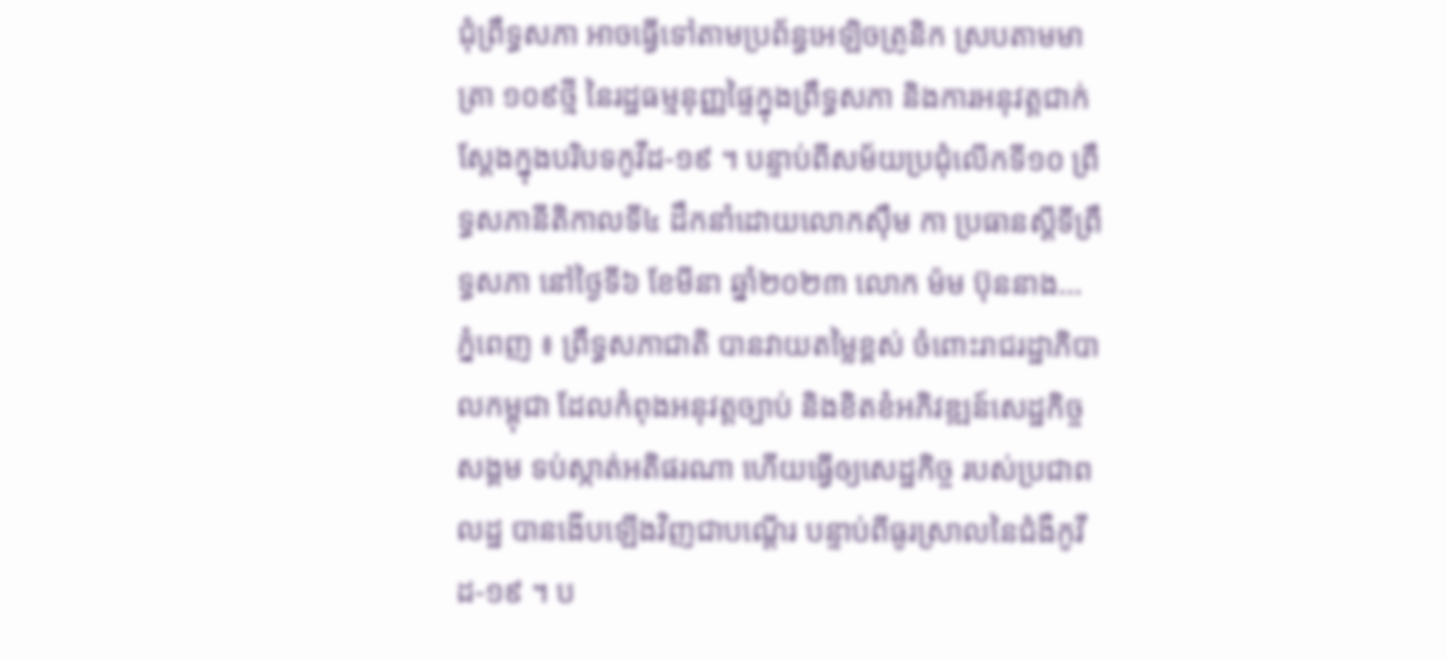ជុំព្រឹទ្ធសភា អាចធ្វើទៅតាមប្រព័ន្ធអេឡិចត្រូនិក ស្របតាមមាត្រា ១០៩ថ្មី នៃរដ្ឋធម្មនុញ្ញផ្ទៃក្នុងព្រឹទ្ធសភា និងការអនុវត្តជាក់ស្ដែងក្នុងបរិបទកូវីដ-១៩ ។ បន្ទាប់ពីសម័យប្រជុំលើកទី១០ ព្រឹទ្ធសភានីតិកាលទី៤ ដឹកនាំដោយលោកស៊ឹម កា ប្រធានស្តីទីព្រឹទ្ធសភា នៅថ្ងៃទី៦ ខែមីនា ឆ្នាំ២០២៣ លោក ម៉ម ប៊ុននាង...
ភ្នំពេញ ៖ ព្រឹទ្ធសភាជាតិ បានវាយតម្លៃខ្ពស់ ចំពោះរាជរដ្ឋាភិបាលកម្ពុជា ដែលកំពុងអនុវត្តច្បាប់ និងខិតខំអភិវឌ្ឍន៍សេដ្ឋកិច្ចសង្គម ទប់ស្កាត់អតិផរណា ហើយធ្វើឲ្យសេដ្ឋកិច្ច របស់ប្រជាពលដ្ឋ បានងើបឡើងវិញជាបណ្ដើរ បន្ទាប់ពីធូរស្រាលនៃជំងឺកូវីដ-១៩ ។ ប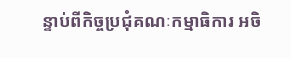ន្ទាប់ពីកិច្ចប្រជុំគណៈកម្មាធិការ អចិ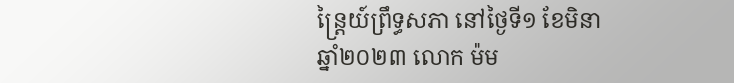ន្ត្រៃយ៍ព្រឹទ្ធសភា នៅថ្ងៃទី១ ខែមិនា ឆ្នាំ២០២៣ លោក ម៉ម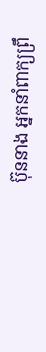ប៊ុននាង អ្នកនាំពាក្យព្រឹ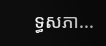ទ្ធសភា...